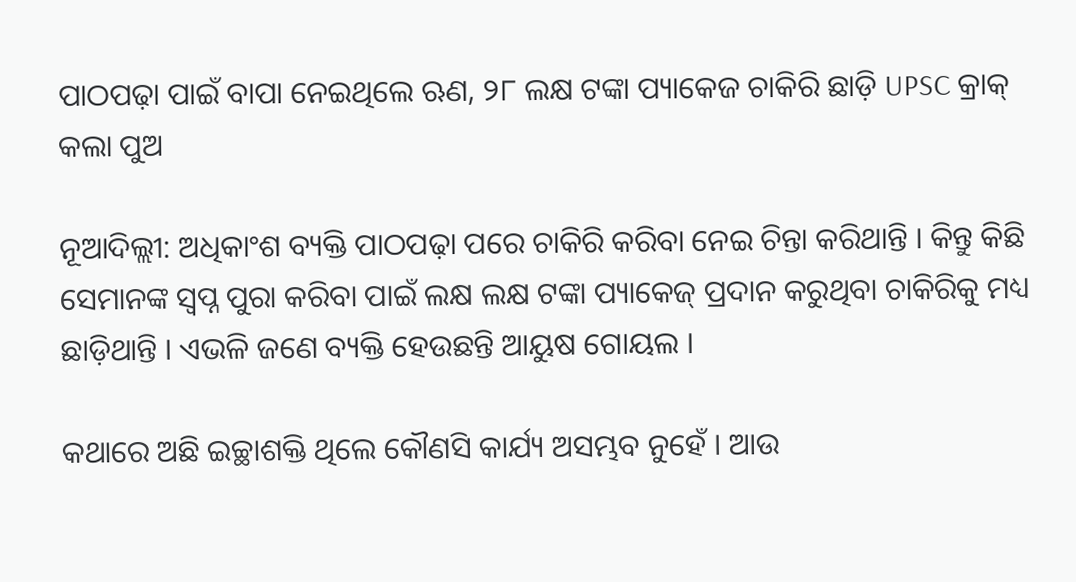ପାଠପଢ଼ା ପାଇଁ ବାପା ନେଇଥିଲେ ଋଣ, ୨୮ ଲକ୍ଷ ଟଙ୍କା ପ୍ୟାକେଜ ଚାକିରି ଛାଡ଼ି UPSC କ୍ରାକ୍ କଲା ପୁଅ

ନୂଆଦିଲ୍ଲୀ: ଅଧିକାଂଶ ବ୍ୟକ୍ତି ପାଠପଢ଼ା ପରେ ଚାକିରି କରିବା ନେଇ ଚିନ୍ତା କରିଥାନ୍ତି । କିନ୍ତୁ କିଛି ସେମାନଙ୍କ ସ୍ୱପ୍ନ ପୁରା କରିବା ପାଇଁ ଲକ୍ଷ ଲକ୍ଷ ଟଙ୍କା ପ୍ୟାକେଜ୍ ପ୍ରଦାନ କରୁଥିବା ଚାକିରିକୁ ମଧ୍ୟ ଛାଡ଼ିଥାନ୍ତି । ଏଭଳି ଜଣେ ବ୍ୟକ୍ତି ହେଉଛନ୍ତି ଆୟୁଷ ଗୋୟଲ ।

କଥାରେ ଅଛି ଇଚ୍ଛାଶକ୍ତି ଥିଲେ କୌଣସି କାର୍ଯ୍ୟ ଅସମ୍ଭବ ନୁହେଁ । ଆଉ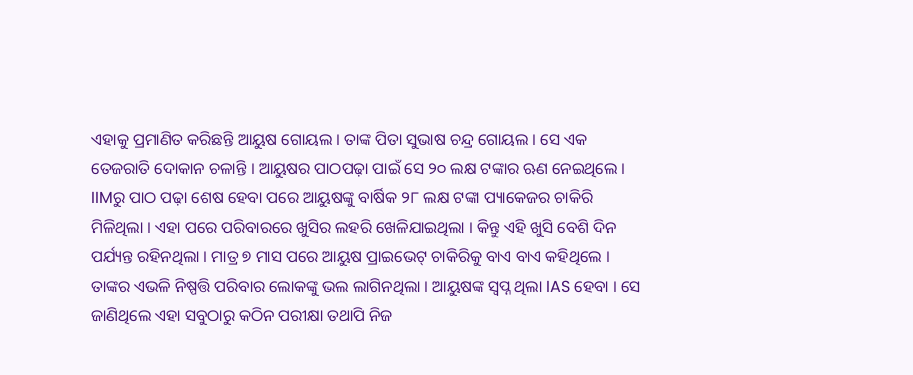ଏହାକୁ ପ୍ରମାଣିତ କରିଛନ୍ତି ଆୟୁଷ ଗୋୟଲ । ତାଙ୍କ ପିତା ସୁଭାଷ ଚନ୍ଦ୍ର ଗୋୟଲ । ସେ ଏକ ତେଜରାତି ଦୋକାନ ଚଳାନ୍ତି । ଆୟୁଷର ପାଠପଢ଼ା ପାଇଁ ସେ ୨୦ ଲକ୍ଷ ଟଙ୍କାର ଋଣ ନେଇଥିଲେ । IIMରୁ ପାଠ ପଢ଼ା ଶେଷ ହେବା ପରେ ଆୟୁଷଙ୍କୁ ବାର୍ଷିକ ୨୮ ଲକ୍ଷ ଟଙ୍କା ପ୍ୟାକେଜର ଚାକିରି ମିଳିଥିଲା । ଏହା ପରେ ପରିବାରରେ ଖୁସିର ଲହରି ଖେଳିଯାଇଥିଲା । କିନ୍ତୁ ଏହି ଖୁସି ବେଶି ଦିନ ପର୍ଯ୍ୟନ୍ତ ରହିନଥିଲା । ମାତ୍ର ୭ ମାସ ପରେ ଆୟୁଷ ପ୍ରାଇଭେଟ୍ ଚାକିରିକୁ ବାଏ ବାଏ କହିଥିଲେ । ତାଙ୍କର ଏଭଳି ନିଷ୍ପତ୍ତି ପରିବାର ଲୋକଙ୍କୁ ଭଲ ଲାଗିନଥିଲା । ଆୟୁଷଙ୍କ ସ୍ୱପ୍ନ ଥିଲା IAS ହେବା । ସେ ଜାଣିଥିଲେ ଏହା ସବୁଠାରୁ କଠିନ ପରୀକ୍ଷା ତଥାପି ନିଜ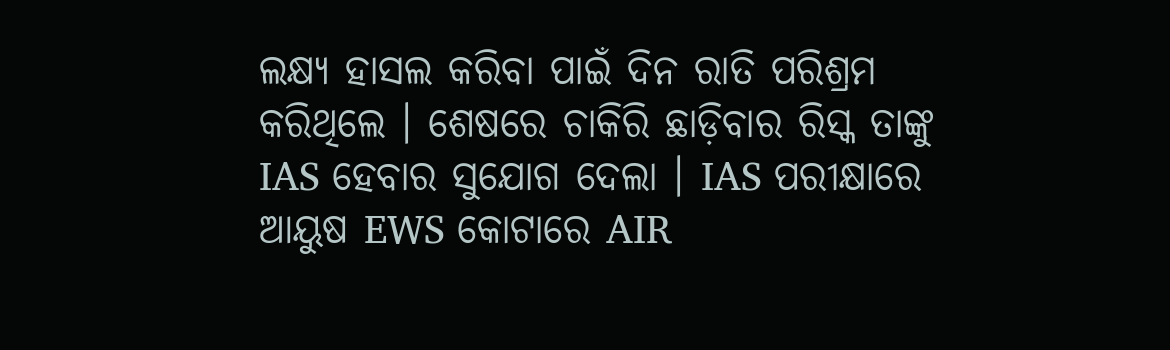ଲକ୍ଷ୍ୟ ହାସଲ କରିବା ପାଇଁ ଦିନ ରାତି ପରିଶ୍ରମ କରିଥିଲେ । ଶେଷରେ ଚାକିରି ଛାଡ଼ିବାର ରିସ୍କ ତାଙ୍କୁ IAS ହେବାର ସୁଯୋଗ ଦେଲା । IAS ପରୀକ୍ଷାରେ ଆୟୁଷ EWS କୋଟାରେ AIR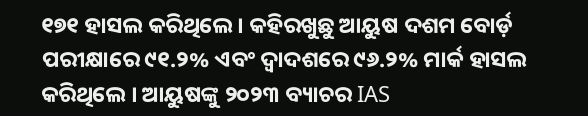୧୭୧ ହାସଲ କରିଥିଲେ । କହିରଖୁଛୁ ଆୟୁଷ ଦଶମ ବୋର୍ଡ଼ ପରୀକ୍ଷାରେ ୯୧.୨% ଏବଂ ଦ୍ୱାଦଶରେ ୯୬.୨% ମାର୍କ ହାସଲ କରିଥିଲେ । ଆୟୁଷଙ୍କୁ ୨୦୨୩ ବ୍ୟାଚର IAS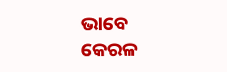ଭାବେ କେରଳ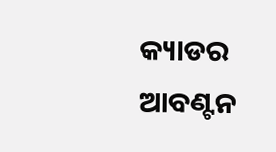କ୍ୟାଡର ଆବଣ୍ଟନ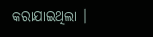କରାଯାଇଥିଲା ।